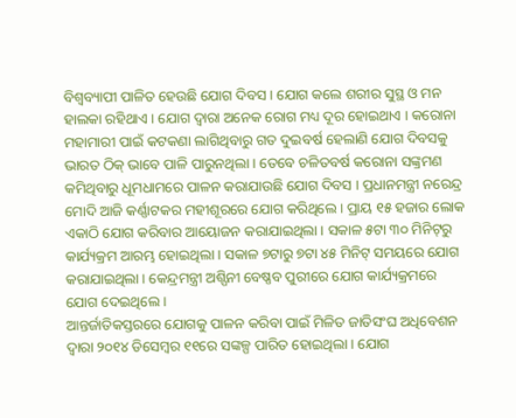ବିଶ୍ୱବ୍ୟାପୀ ପାଳିତ ହେଉଛି ଯୋଗ ଦିବସ । ଯୋଗ କଲେ ଶରୀର ସୁସ୍ଥ ଓ ମନ ହାଲକା ରହିଥାଏ । ଯୋଗ ଦ୍ୱାରା ଅନେକ ରୋଗ ମଧ୍ୟ ଦୂର ହୋଇଥାଏ । କରୋନା ମହାମାରୀ ପାଇଁ କଟକଣା ଲାଗିଥିବାରୁ ଗତ ଦୁଇବର୍ଷ ହେଲାଣି ଯୋଗ ଦିବସକୁ ଭାରତ ଠିକ୍ ଭାବେ ପାଳି ପାରୁନଥିଲା । ତେବେ ଚଳିତବର୍ଷ କରୋନା ସଙ୍କ୍ରମଣ କମିଥିବାରୁ ଧୂମଧାମରେ ପାଳନ କରାଯାଉଛି ଯୋଗ ଦିବସ । ପ୍ରଧାନମନ୍ତ୍ରୀ ନରେନ୍ଦ୍ର ମୋଦି ଆଜି କର୍ଣ୍ଣାଟକର ମହୀଶୂରରେ ଯୋଗ କରିଥିଲେ । ପ୍ରାୟ ୧୫ ହଜାର ଲୋକ ଏକାଠି ଯୋଗ କରିବାର ଆୟୋଜନ କରାଯାଇଥିଲା । ସକାଳ ୫ଟା ୩୦ ମିନିଟ୍‌ରୁ କାର୍ଯ୍ୟକ୍ରମ ଆରମ୍ଭ ହୋଇଥିଲା । ସକାଳ ୭ଟାରୁ ୭ଟା ୪୫ ମିନିଟ୍ ସମୟରେ ଯୋଗ କରାଯାଇଥିଲା । କେନ୍ଦ୍ରମନ୍ତ୍ରୀ ଅଶ୍ପିନୀ ବେଷ୍ଣବ ପୁରୀରେ ଯୋଗ କାର୍ଯ୍ୟକ୍ରମରେ ଯୋଗ ଦେଇଥିଲେ ।
ଆନ୍ତର୍ଜାତିକସ୍ତରରେ ଯୋଗକୁ ପାଳନ କରିବା ପାଇଁ ମିଳିତ ଜାତିସଂଘ ଅଧିବେଶନ ଦ୍ୱାରା ୨୦୧୪ ଡିସେମ୍ବର ୧୧ରେ ସଙ୍କଳ୍ପ ପାରିତ ହୋଇଥିଲା । ଯୋଗ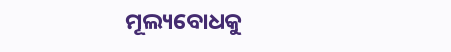ମୂଲ୍ୟବୋଧକୁ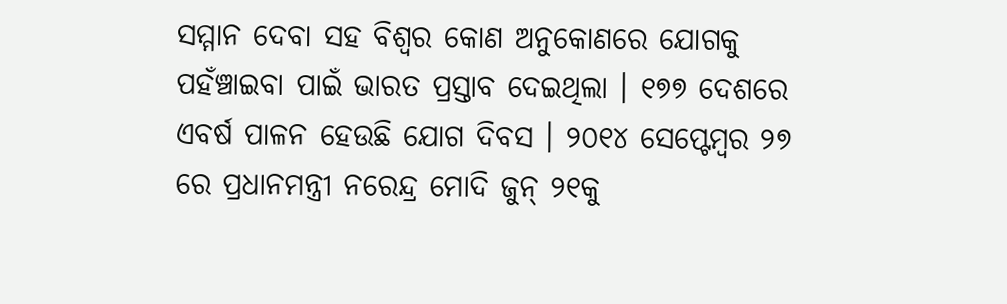ସମ୍ମାନ ଦେବା ସହ ବିଶ୍ୱର କୋଣ ଅନୁକୋଣରେ ଯୋଗକୁ ପହଁଞ୍ଚାଇବା ପାଇଁ ଭାରତ ପ୍ରସ୍ତାବ ଦେଇଥିଲା । ୧୭୭ ଦେଶରେ ଏବର୍ଷ ପାଳନ ହେଉଛି ଯୋଗ ଦିବସ । ୨୦୧୪ ସେପ୍ଟେମ୍ବର ୨୭ ରେ ପ୍ରଧାନମନ୍ତ୍ରୀ ନରେନ୍ଦ୍ର ମୋଦି ଜୁନ୍ ୨୧କୁ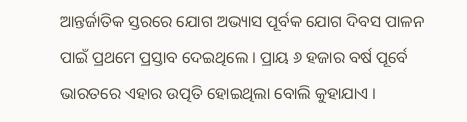ଆନ୍ତର୍ଜାତିକ ସ୍ତରରେ ଯୋଗ ଅଭ୍ୟାସ ପୂର୍ବକ ଯୋଗ ଦିବସ ପାଳନ ପାଇଁ ପ୍ରଥମେ ପ୍ରସ୍ତାବ ଦେଇଥିଲେ । ପ୍ରାୟ ୬ ହଜାର ବର୍ଷ ପୂର୍ବେ ଭାରତରେ ଏହାର ଉତ୍ପତି ହୋଇଥିଲା ବୋଲି କୁହାଯାଏ ।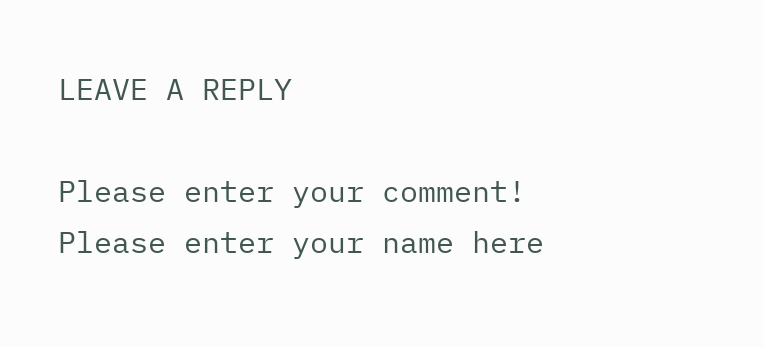LEAVE A REPLY

Please enter your comment!
Please enter your name here